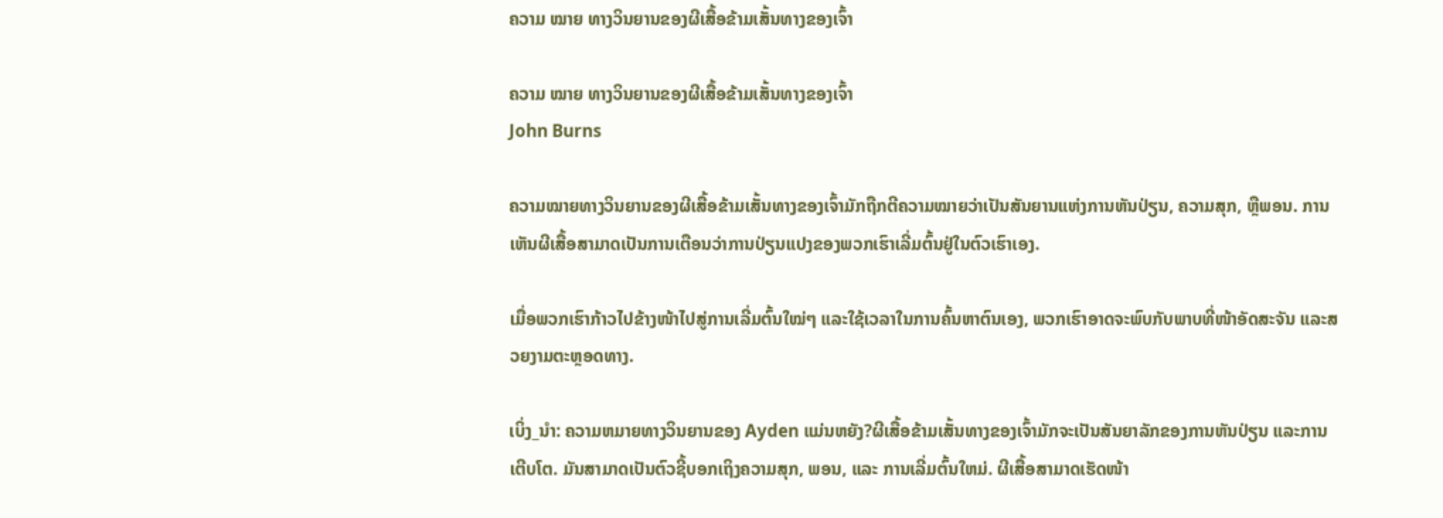ຄວາມ ໝາຍ ທາງວິນຍານຂອງຜີເສື້ອຂ້າມເສັ້ນທາງຂອງເຈົ້າ

ຄວາມ ໝາຍ ທາງວິນຍານຂອງຜີເສື້ອຂ້າມເສັ້ນທາງຂອງເຈົ້າ
John Burns

ຄວາມໝາຍທາງວິນຍານຂອງຜີເສື້ອຂ້າມເສັ້ນທາງຂອງເຈົ້າມັກຖືກຕີຄວາມໝາຍວ່າເປັນສັນຍານແຫ່ງການຫັນປ່ຽນ, ຄວາມສຸກ, ຫຼືພອນ. ການເຫັນຜີເສື້ອສາມາດເປັນການເຕືອນວ່າການປ່ຽນແປງຂອງພວກເຮົາເລີ່ມຕົ້ນຢູ່ໃນຕົວເຮົາເອງ.

ເມື່ອພວກເຮົາກ້າວໄປຂ້າງໜ້າໄປສູ່ການເລີ່ມຕົ້ນໃໝ່ໆ ແລະໃຊ້ເວລາໃນການຄົ້ນຫາຕົນເອງ, ພວກເຮົາອາດຈະພົບກັບພາບທີ່ໜ້າອັດສະຈັນ ແລະສວຍງາມຕະຫຼອດທາງ.

ເບິ່ງ_ນຳ: ຄວາມຫມາຍທາງວິນຍານຂອງ Ayden ແມ່ນຫຍັງ?ຜີເສື້ອຂ້າມເສັ້ນທາງຂອງເຈົ້າມັກຈະເປັນສັນຍາລັກຂອງການຫັນປ່ຽນ ແລະການເຕີບໂຕ. ມັນສາມາດເປັນຕົວຊີ້ບອກເຖິງຄວາມສຸກ, ພອນ, ແລະ ການເລີ່ມຕົ້ນໃຫມ່. ຜີເສື້ອສາມາດເຮັດໜ້າ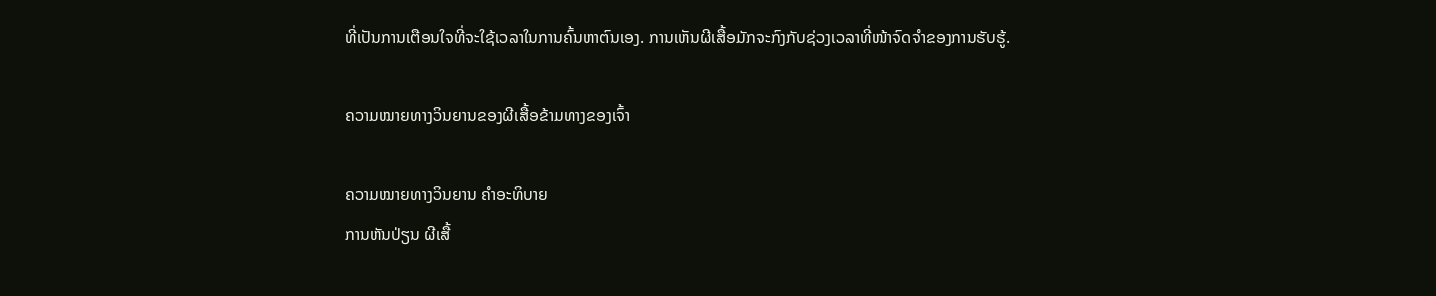ທີ່ເປັນການເຕືອນໃຈທີ່ຈະໃຊ້ເວລາໃນການຄົ້ນຫາຕົນເອງ. ການເຫັນຜີເສື້ອມັກຈະກົງກັບຊ່ວງເວລາທີ່ໜ້າຈົດຈຳຂອງການຮັບຮູ້.

ຄວາມໝາຍທາງວິນຍານຂອງຜີເສື້ອຂ້າມທາງຂອງເຈົ້າ

ຄວາມໝາຍທາງວິນຍານ ຄຳອະທິບາຍ
ການຫັນປ່ຽນ ຜີເສື້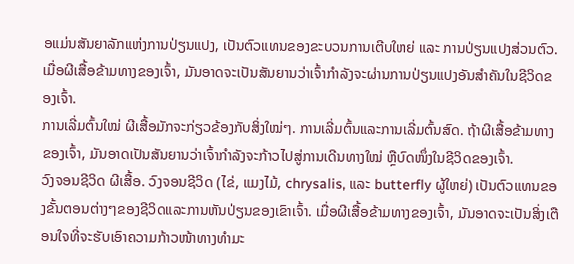ອແມ່ນສັນຍາລັກແຫ່ງການປ່ຽນແປງ, ເປັນຕົວແທນຂອງຂະບວນການເຕີບໃຫຍ່ ແລະ ການປ່ຽນແປງສ່ວນຕົວ. ເມື່ອຜີເສື້ອຂ້າມທາງຂອງເຈົ້າ, ມັນອາດຈະເປັນສັນຍານວ່າເຈົ້າກຳລັງຈະຜ່ານການປ່ຽນແປງອັນສຳຄັນໃນຊີວິດຂອງເຈົ້າ.
ການເລີ່ມຕົ້ນໃໝ່ ຜີເສື້ອມັກຈະກ່ຽວຂ້ອງກັບສິ່ງໃໝ່ໆ. ການເລີ່ມຕົ້ນແລະການເລີ່ມຕົ້ນສົດ. ຖ້າຜີເສື້ອຂ້າມທາງຂອງເຈົ້າ, ມັນອາດເປັນສັນຍານວ່າເຈົ້າກຳລັງຈະກ້າວໄປສູ່ການເດີນທາງໃໝ່ ຫຼືບົດໜຶ່ງໃນຊີວິດຂອງເຈົ້າ.
ວົງຈອນຊີວິດ ຜີເສື້ອ. ວົງຈອນຊີວິດ (ໄຂ່, ແມງໄມ້, chrysalis, ແລະ butterfly ຜູ້ໃຫຍ່) ເປັນຕົວແທນຂອງຂັ້ນຕອນຕ່າງໆຂອງຊີວິດແລະການຫັນປ່ຽນຂອງເຂົາເຈົ້າ. ເມື່ອຜີເສື້ອຂ້າມທາງຂອງເຈົ້າ, ມັນອາດຈະເປັນສິ່ງເຕືອນໃຈທີ່ຈະຮັບເອົາຄວາມກ້າວໜ້າທາງທຳມະ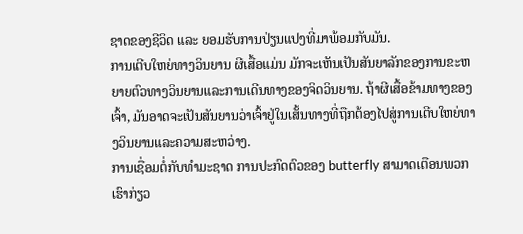ຊາດຂອງຊີວິດ ແລະ ຍອມຮັບການປ່ຽນແປງທີ່ມາພ້ອມກັບມັນ.
ການເຕີບໃຫຍ່ທາງວິນຍານ ຜີເສື້ອແມ່ນ ມັກຈະເຫັນເປັນສັນຍາລັກຂອງການຂະຫຍາຍຕົວທາງວິນຍານແລະການເດີນທາງຂອງຈິດວິນຍານ. ຖ້າຜີເສື້ອຂ້າມທາງຂອງເຈົ້າ, ມັນອາດຈະເປັນສັນຍານວ່າເຈົ້າຢູ່ໃນເສັ້ນທາງທີ່ຖືກຕ້ອງໄປສູ່ການເຕີບໃຫຍ່ທາງວິນຍານແລະຄວາມສະຫວ່າງ.
ການເຊື່ອມຕໍ່ກັບທໍາມະຊາດ ການປະກົດຕົວຂອງ butterfly ສາມາດເຕືອນພວກເຮົາກ່ຽວ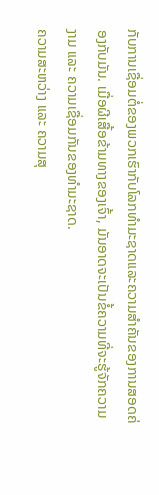ກັບການເຊື່ອມຕໍ່ຂອງພວກເຮົາກັບໂລກທໍາມະຊາດແລະຄວາມສໍາຄັນຂອງການສອດຄ່ອງກັບມັນ. ເມື່ອຜີເສື້ອຂ້າມທາງຂອງເຈົ້າ, ມັນອາດຈະເປັນຂໍ້ຄວາມທີ່ຈະຮູ້ຈັກຄວາມງາມ ແລະ ຄວາມເຊື່ອມກັນຂອງທຳມະຊາດ.
ຄວາມສະຫວ່າງ ແລະ ຄວາມສຸ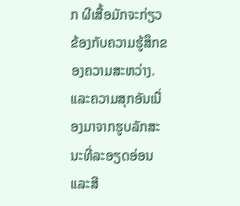ກ ຜີເສື້ອມັກຈະກ່ຽວຂ້ອງກັບຄວາມຮູ້ສຶກຂອງຄວາມສະຫວ່າງ. ແລະຄວາມສຸກອັນເນື່ອງມາຈາກຮູບລັກສະນະທີ່ລະອຽດອ່ອນແລະສີ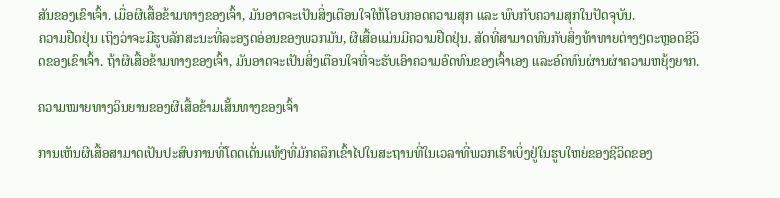ສັນຂອງເຂົາເຈົ້າ. ເມື່ອຜີເສື້ອຂ້າມທາງຂອງເຈົ້າ, ມັນອາດຈະເປັນສິ່ງເຕືອນໃຈໃຫ້ໂອບກອດຄວາມສຸກ ແລະ ພົບກັບຄວາມສຸກໃນປັດຈຸບັນ.
ຄວາມຢືດຢຸ່ນ ເຖິງວ່າຈະມີຮູບລັກສະນະທີ່ລະອຽດອ່ອນຂອງພວກມັນ, ຜີເສື້ອແມ່ນມີຄວາມຢືດຢຸ່ນ. ສັດທີ່ສາມາດທົນກັບສິ່ງທ້າທາຍຕ່າງໆຕະຫຼອດຊີວິດຂອງເຂົາເຈົ້າ. ຖ້າຜີເສື້ອຂ້າມທາງຂອງເຈົ້າ, ມັນອາດຈະເປັນສິ່ງເຕືອນໃຈທີ່ຈະຮັບເອົາຄວາມອົດທົນຂອງເຈົ້າເອງ ແລະອົດທົນຜ່ານຜ່າຄວາມຫຍຸ້ງຍາກ.

ຄວາມໝາຍທາງວິນຍານຂອງຜີເສື້ອຂ້າມເສັ້ນທາງຂອງເຈົ້າ

ການເຫັນຜີເສື້ອສາມາດເປັນປະສົບການທີ່ໂດດເດັ່ນແທ້ໆທີ່ມັກຄລິກເຂົ້າໄປໃນສະຖານທີ່ໃນເວລາທີ່ພວກເຮົາເບິ່ງຢູ່ໃນຮູບໃຫຍ່ຂອງຊີວິດຂອງ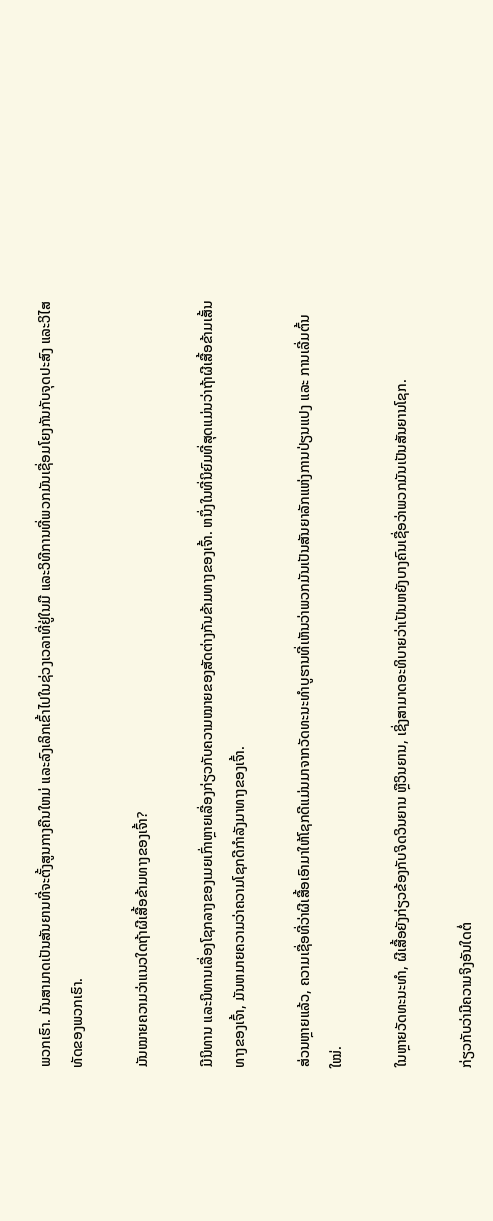ພວກເຮົາ. ມັນສາມາດເປັນສັນຍານທີ່ຈະຕັ້ງສູນກາງຄືນໃຫມ່ ແລະລົງເລິກເຂົ້າໄປໃນຊ່ວງເວລາທີ່ຢູ່ໃນມື ແລະວິທີການທີ່ພວກມັນເຊື່ອມໂຍງກັນກັບຈຸດປະສົງ ແລະວິໄສທັດຂອງພວກເຮົາ.

ມັນໝາຍຄວາມວ່າແນວໃດຖ້າຜີເສື້ອຂ້າມທາງຂອງເຈົ້າ?

ມີນິທານ ແລະນິທານເລື່ອງໂຊກລາງຂອງເມຍເກົ່າຫຼາຍເລື່ອງກ່ຽວກັບຄວາມໝາຍຂອງສັດຕ່າງກັນຂ້າມທາງຂອງເຈົ້າ. ຫນຶ່ງໃນທີ່ນິຍົມທີ່ສຸດແມ່ນວ່າຖ້າຜີເສື້ອຂ້າມເສັ້ນທາງຂອງເຈົ້າ, ມັນຫມາຍຄວາມວ່າຄວາມໂຊກດີກໍາລັງມາທາງຂອງເຈົ້າ.

ສ່ວນຫຼາຍແລ້ວ, ຄວາມເຊື່ອທີ່ວ່າຜີເສື້ອເອົາມາໃຫ້ໂຊກດີແມ່ນມາຈາກວັດທະນະທຳບູຮານທີ່ເຫັນວ່າພວກມັນເປັນສັນຍາລັກແຫ່ງການປ່ຽນແປງ ແລະ ການເລີ່ມຕົ້ນໃໝ່.

ໃນຫຼາຍວັດທະນະທໍາ, ຜີເສື້ອຍັງກ່ຽວຂ້ອງກັບຈິດວິນຍານ ຫຼືວິນຍານ, ເຊິ່ງສາມາດອະທິບາຍວ່າເປັນຫຍັງບາງຄົນເຊື່ອວ່າພວກມັນເປັນສັນຍານໂຊກ.

ກ່ຽວກັບວ່າມີຄວາມຈິງອັນໃດຕໍ່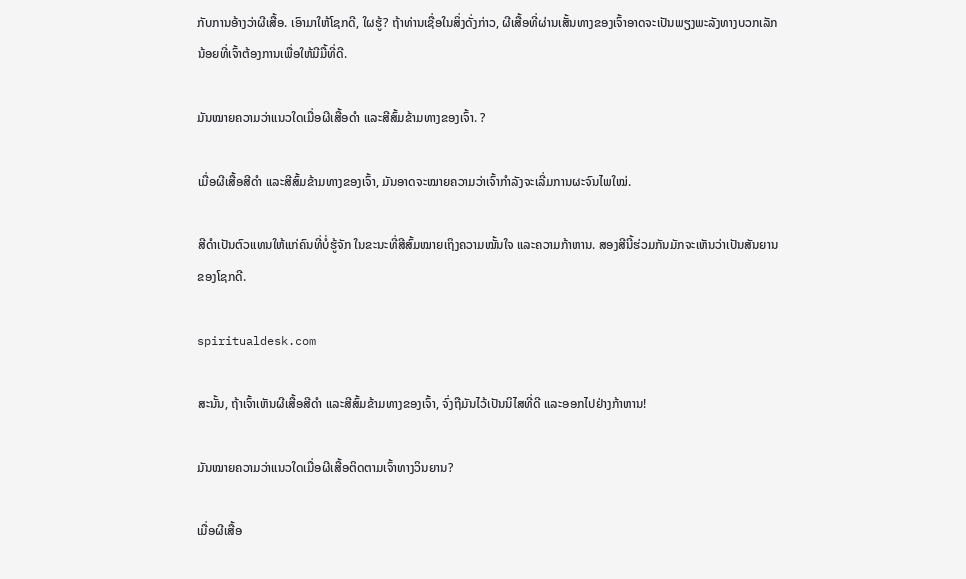ກັບການອ້າງວ່າຜີເສື້ອ. ເອົາມາໃຫ້ໂຊກດີ, ໃຜຮູ້? ຖ້າທ່ານເຊື່ອໃນສິ່ງດັ່ງກ່າວ, ຜີເສື້ອທີ່ຜ່ານເສັ້ນທາງຂອງເຈົ້າອາດຈະເປັນພຽງພະລັງທາງບວກເລັກນ້ອຍທີ່ເຈົ້າຕ້ອງການເພື່ອໃຫ້ມີມື້ທີ່ດີ.

ມັນໝາຍຄວາມວ່າແນວໃດເມື່ອຜີເສື້ອດຳ ແລະສີສົ້ມຂ້າມທາງຂອງເຈົ້າ. ?

ເມື່ອຜີເສື້ອສີດຳ ແລະສີສົ້ມຂ້າມທາງຂອງເຈົ້າ, ມັນອາດຈະໝາຍຄວາມວ່າເຈົ້າກຳລັງຈະເລີ່ມການຜະຈົນໄພໃໝ່.

ສີດຳເປັນຕົວແທນໃຫ້ແກ່ຄົນທີ່ບໍ່ຮູ້ຈັກ ໃນຂະນະທີ່ສີສົ້ມໝາຍເຖິງຄວາມໝັ້ນໃຈ ແລະຄວາມກ້າຫານ. ສອງສີນີ້ຮ່ວມກັນມັກຈະເຫັນວ່າເປັນສັນຍານຂອງໂຊກດີ.

spiritualdesk.com

ສະນັ້ນ, ຖ້າເຈົ້າເຫັນຜີເສື້ອສີດຳ ແລະສີສົ້ມຂ້າມທາງຂອງເຈົ້າ, ຈົ່ງຖືມັນໄວ້ເປັນນິໄສທີ່ດີ ແລະອອກໄປຢ່າງກ້າຫານ!

ມັນໝາຍຄວາມວ່າແນວໃດເມື່ອຜີເສື້ອຕິດຕາມເຈົ້າທາງວິນຍານ?

ເມື່ອຜີເສື້ອ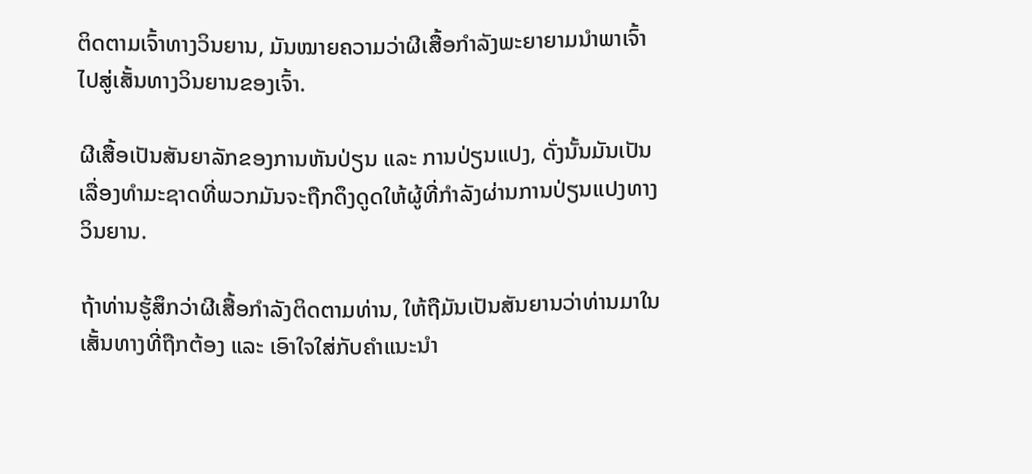ຕິດຕາມເຈົ້າທາງວິນຍານ, ມັນໝາຍຄວາມວ່າຜີເສື້ອກຳລັງພະຍາຍາມນຳພາເຈົ້າໄປສູ່ເສັ້ນທາງວິນຍານຂອງເຈົ້າ.

ຜີເສື້ອເປັນສັນຍາລັກຂອງການຫັນປ່ຽນ ແລະ ການປ່ຽນແປງ, ດັ່ງນັ້ນມັນເປັນເລື່ອງທໍາມະຊາດທີ່ພວກມັນຈະຖືກດຶງດູດໃຫ້ຜູ້ທີ່ກໍາລັງຜ່ານການປ່ຽນແປງທາງວິນຍານ.

ຖ້າທ່ານຮູ້ສຶກວ່າຜີເສື້ອກຳລັງຕິດຕາມທ່ານ, ໃຫ້ຖືມັນເປັນສັນຍານວ່າທ່ານມາໃນເສັ້ນທາງທີ່ຖືກຕ້ອງ ແລະ ເອົາໃຈໃສ່ກັບຄຳແນະນຳ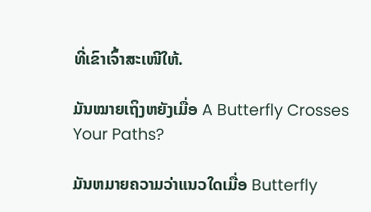ທີ່ເຂົາເຈົ້າສະເໜີໃຫ້.

ມັນໝາຍເຖິງຫຍັງເມື່ອ A Butterfly Crosses Your Paths?

ມັນຫມາຍຄວາມວ່າແນວໃດເມື່ອ Butterfly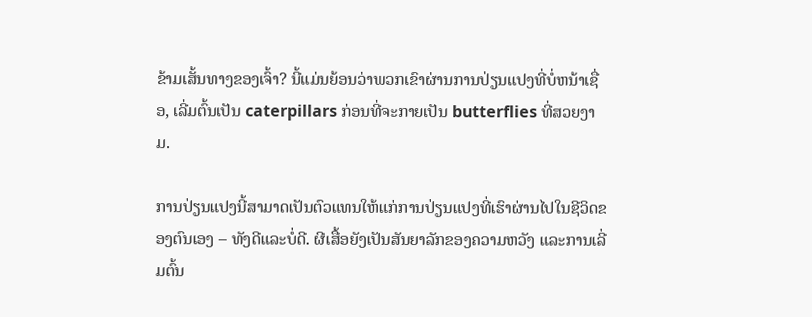ຂ້າມເສັ້ນທາງຂອງເຈົ້າ? ນີ້ແມ່ນຍ້ອນວ່າພວກເຂົາຜ່ານການປ່ຽນແປງທີ່ບໍ່ຫນ້າເຊື່ອ, ເລີ່ມຕົ້ນເປັນ caterpillars ກ່ອນທີ່ຈະກາຍເປັນ butterflies ທີ່ສວຍງາມ.

ການປ່ຽນແປງນີ້ສາມາດເປັນຕົວແທນໃຫ້ແກ່ການປ່ຽນແປງທີ່ເຮົາຜ່ານໄປໃນຊີວິດຂອງຕົນເອງ – ທັງດີແລະບໍ່ດີ. ຜີເສື້ອຍັງເປັນສັນຍາລັກຂອງຄວາມຫວັງ ແລະການເລີ່ມຕົ້ນ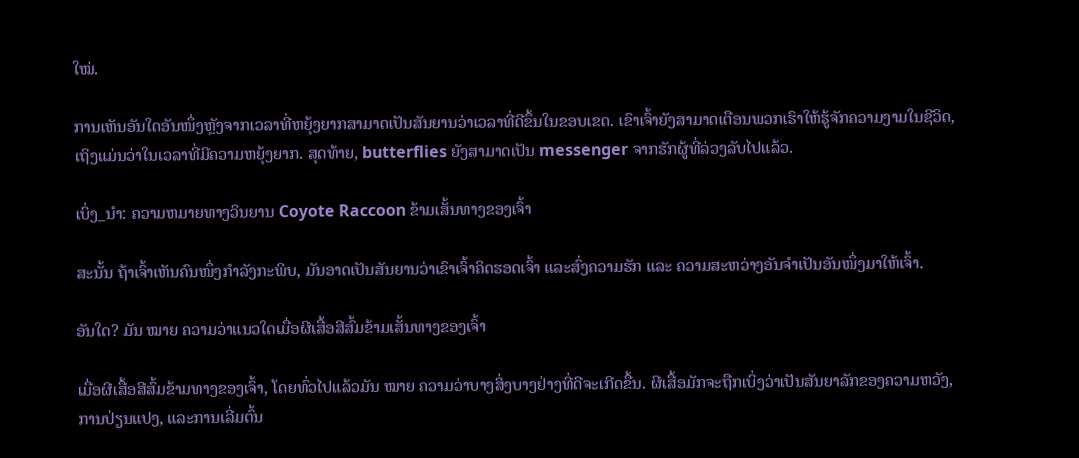ໃໝ່.

ການເຫັນອັນໃດອັນໜຶ່ງຫຼັງຈາກເວລາທີ່ຫຍຸ້ງຍາກສາມາດເປັນສັນຍານວ່າເວລາທີ່ດີຂຶ້ນໃນຂອບເຂດ. ເຂົາເຈົ້າຍັງສາມາດເຕືອນພວກເຮົາໃຫ້ຮູ້ຈັກຄວາມງາມໃນຊີວິດ, ເຖິງແມ່ນວ່າໃນເວລາທີ່ມີຄວາມຫຍຸ້ງຍາກ. ສຸດທ້າຍ, butterflies ຍັງສາມາດເປັນ messenger ຈາກຮັກຜູ້ທີ່ລ່ວງລັບໄປແລ້ວ.

ເບິ່ງ_ນຳ: ຄວາມຫມາຍທາງວິນຍານ Coyote Raccoon ຂ້າມເສັ້ນທາງຂອງເຈົ້າ

ສະນັ້ນ ຖ້າເຈົ້າເຫັນຄົນໜຶ່ງກຳລັງກະພິບ, ມັນອາດເປັນສັນຍານວ່າເຂົາເຈົ້າຄິດຮອດເຈົ້າ ແລະສົ່ງຄວາມຮັກ ແລະ ຄວາມສະຫວ່າງອັນຈຳເປັນອັນໜຶ່ງມາໃຫ້ເຈົ້າ.

ອັນໃດ? ມັນ ໝາຍ ຄວາມວ່າແນວໃດເມື່ອຜີເສື້ອສີສົ້ມຂ້າມເສັ້ນທາງຂອງເຈົ້າ

ເມື່ອຜີເສື້ອສີສົ້ມຂ້າມທາງຂອງເຈົ້າ, ໂດຍທົ່ວໄປແລ້ວມັນ ໝາຍ ຄວາມວ່າບາງສິ່ງບາງຢ່າງທີ່ດີຈະເກີດຂື້ນ. ຜີເສື້ອມັກຈະຖືກເບິ່ງວ່າເປັນສັນຍາລັກຂອງຄວາມຫວັງ, ການປ່ຽນແປງ, ແລະການເລີ່ມຕົ້ນ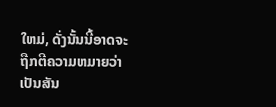ໃຫມ່, ດັ່ງນັ້ນນີ້ອາດຈະຖືກຕີຄວາມຫມາຍວ່າເປັນສັນ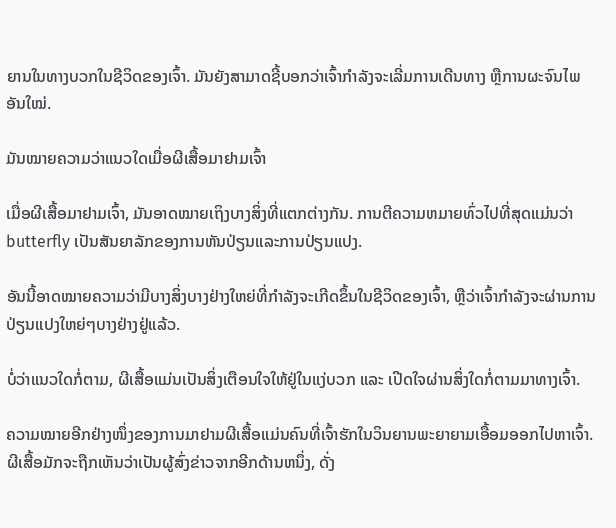ຍານໃນທາງບວກໃນຊີວິດຂອງເຈົ້າ. ມັນຍັງສາມາດຊີ້ບອກວ່າເຈົ້າກຳລັງຈະເລີ່ມການເດີນທາງ ຫຼືການຜະຈົນໄພອັນໃໝ່.

ມັນໝາຍຄວາມວ່າແນວໃດເມື່ອຜີເສື້ອມາຢາມເຈົ້າ

ເມື່ອຜີເສື້ອມາຢາມເຈົ້າ, ມັນອາດໝາຍເຖິງບາງສິ່ງທີ່ແຕກຕ່າງກັນ. ການຕີຄວາມຫມາຍທົ່ວໄປທີ່ສຸດແມ່ນວ່າ butterfly ເປັນສັນຍາລັກຂອງການຫັນປ່ຽນແລະການປ່ຽນແປງ.

ອັນນີ້ອາດໝາຍຄວາມວ່າມີບາງສິ່ງບາງຢ່າງໃຫຍ່ທີ່ກຳລັງຈະເກີດຂຶ້ນໃນຊີວິດຂອງເຈົ້າ, ຫຼືວ່າເຈົ້າກຳລັງຈະຜ່ານການປ່ຽນແປງໃຫຍ່ໆບາງຢ່າງຢູ່ແລ້ວ.

ບໍ່ວ່າແນວໃດກໍ່ຕາມ, ຜີເສື້ອແມ່ນເປັນສິ່ງເຕືອນໃຈໃຫ້ຢູ່ໃນແງ່ບວກ ແລະ ເປີດໃຈຜ່ານສິ່ງໃດກໍ່ຕາມມາທາງເຈົ້າ.

ຄວາມໝາຍອີກຢ່າງໜຶ່ງຂອງການມາຢາມຜີເສື້ອແມ່ນຄົນທີ່ເຈົ້າຮັກໃນວິນຍານພະຍາຍາມເອື້ອມອອກໄປຫາເຈົ້າ. ຜີເສື້ອມັກຈະຖືກເຫັນວ່າເປັນຜູ້ສົ່ງຂ່າວຈາກອີກດ້ານຫນຶ່ງ, ດັ່ງ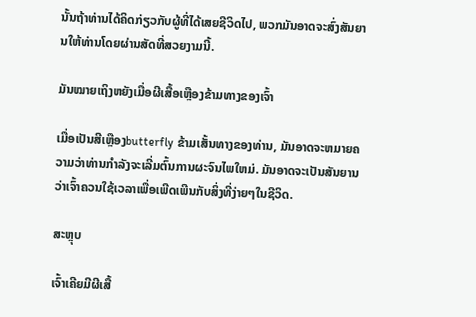ນັ້ນຖ້າທ່ານໄດ້ຄິດກ່ຽວກັບຜູ້ທີ່ໄດ້ເສຍຊີວິດໄປ, ພວກມັນອາດຈະສົ່ງສັນຍານໃຫ້ທ່ານໂດຍຜ່ານສັດທີ່ສວຍງາມນີ້.

ມັນໝາຍເຖິງຫຍັງເມື່ອຜີເສື້ອເຫຼືອງຂ້າມທາງຂອງເຈົ້າ

ເມື່ອເປັນສີເຫຼືອງbutterfly ຂ້າມເສັ້ນທາງຂອງທ່ານ, ມັນອາດຈະຫມາຍຄວາມວ່າທ່ານກໍາລັງຈະເລີ່ມຕົ້ນການຜະຈົນໄພໃຫມ່. ມັນອາດຈະເປັນສັນຍານວ່າເຈົ້າຄວນໃຊ້ເວລາເພື່ອເພີດເພີນກັບສິ່ງທີ່ງ່າຍໆໃນຊີວິດ.

ສະຫຼຸບ

ເຈົ້າເຄີຍມີຜີເສື້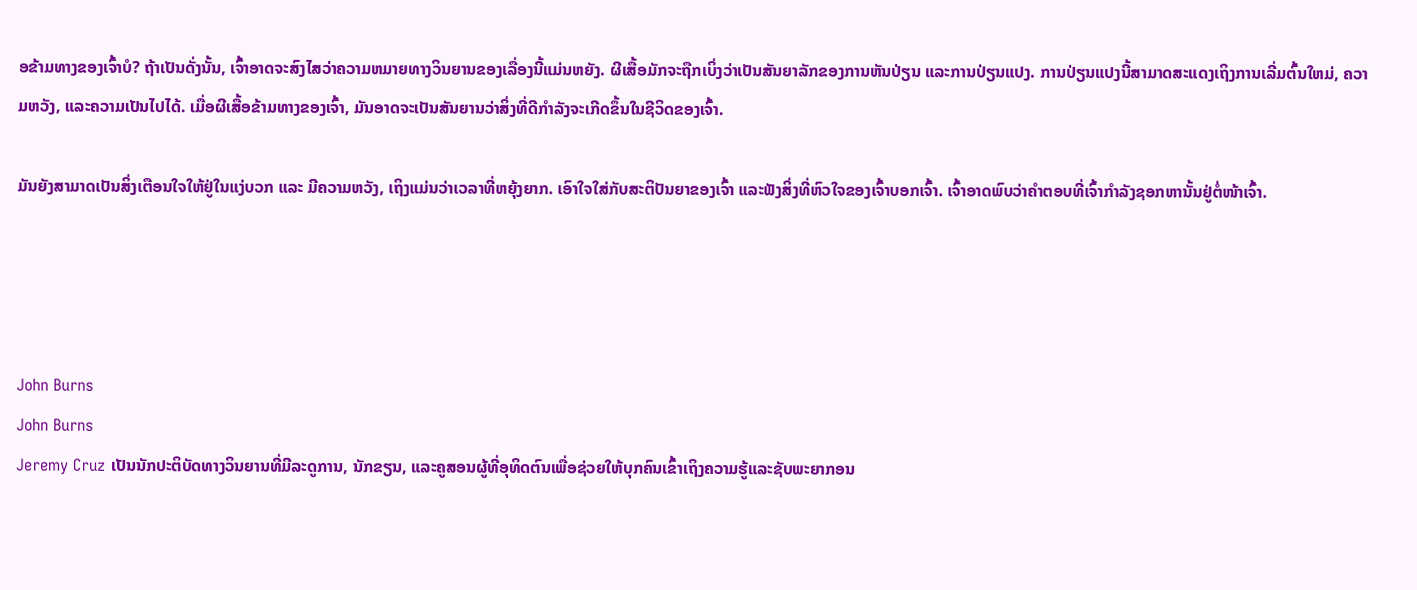ອຂ້າມທາງຂອງເຈົ້າບໍ? ຖ້າເປັນດັ່ງນັ້ນ, ເຈົ້າອາດຈະສົງໄສວ່າຄວາມຫມາຍທາງວິນຍານຂອງເລື່ອງນີ້ແມ່ນຫຍັງ. ຜີເສື້ອມັກຈະຖືກເບິ່ງວ່າເປັນສັນຍາລັກຂອງການຫັນປ່ຽນ ແລະການປ່ຽນແປງ. ການປ່ຽນແປງນີ້ສາມາດສະແດງເຖິງການເລີ່ມຕົ້ນໃຫມ່, ຄວາມຫວັງ, ແລະຄວາມເປັນໄປໄດ້. ເມື່ອຜີເສື້ອຂ້າມທາງຂອງເຈົ້າ, ມັນອາດຈະເປັນສັນຍານວ່າສິ່ງທີ່ດີກຳລັງຈະເກີດຂຶ້ນໃນຊີວິດຂອງເຈົ້າ.

ມັນຍັງສາມາດເປັນສິ່ງເຕືອນໃຈໃຫ້ຢູ່ໃນແງ່ບວກ ແລະ ມີຄວາມຫວັງ, ເຖິງແມ່ນວ່າເວລາທີ່ຫຍຸ້ງຍາກ. ເອົາໃຈໃສ່ກັບສະຕິປັນຍາຂອງເຈົ້າ ແລະຟັງສິ່ງທີ່ຫົວໃຈຂອງເຈົ້າບອກເຈົ້າ. ເຈົ້າອາດພົບວ່າຄຳຕອບທີ່ເຈົ້າກຳລັງຊອກຫານັ້ນຢູ່ຕໍ່ໜ້າເຈົ້າ.




John Burns
John Burns
Jeremy Cruz ເປັນນັກປະຕິບັດທາງວິນຍານທີ່ມີລະດູການ, ນັກຂຽນ, ແລະຄູສອນຜູ້ທີ່ອຸທິດຕົນເພື່ອຊ່ວຍໃຫ້ບຸກຄົນເຂົ້າເຖິງຄວາມຮູ້ແລະຊັບພະຍາກອນ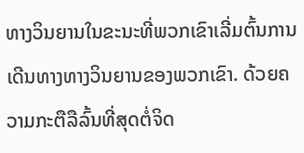ທາງວິນຍານໃນຂະນະທີ່ພວກເຂົາເລີ່ມຕົ້ນການເດີນທາງທາງວິນຍານຂອງພວກເຂົາ. ດ້ວຍຄວາມກະຕືລືລົ້ນທີ່ສຸດຕໍ່ຈິດ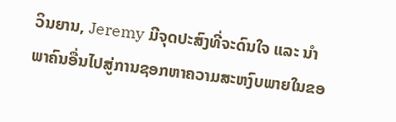ວິນຍານ, Jeremy ມີຈຸດປະສົງທີ່ຈະດົນໃຈ ແລະ ນຳພາຄົນອື່ນໄປສູ່ການຊອກຫາຄວາມສະຫງົບພາຍໃນຂອ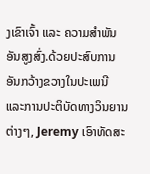ງເຂົາເຈົ້າ ແລະ ຄວາມສຳພັນອັນສູງສົ່ງ.ດ້ວຍປະສົບການອັນກວ້າງຂວາງໃນປະເພນີ ແລະການປະຕິບັດທາງວິນຍານຕ່າງໆ, Jeremy ເອົາທັດສະ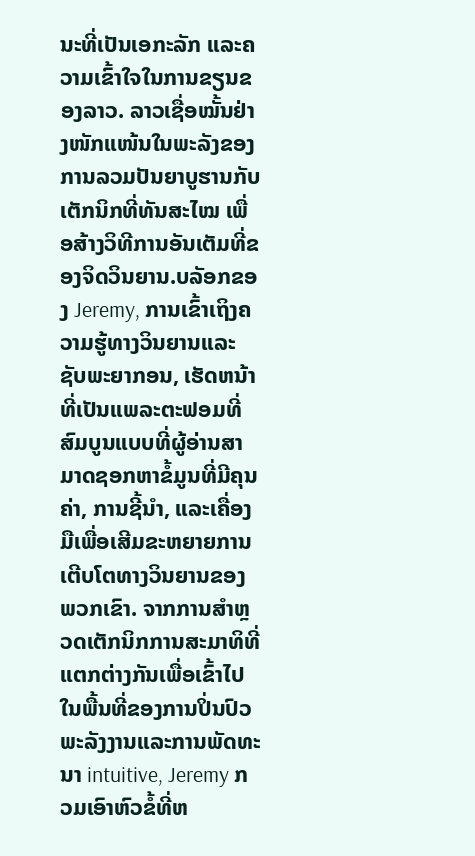ນະທີ່ເປັນເອກະລັກ ແລະຄວາມເຂົ້າໃຈໃນການຂຽນຂອງລາວ. ລາວເຊື່ອໝັ້ນຢ່າງໜັກແໜ້ນໃນພະລັງຂອງການລວມປັນຍາບູຮານກັບເຕັກນິກທີ່ທັນສະໄໝ ເພື່ອສ້າງວິທີການອັນເຕັມທີ່ຂອງຈິດວິນຍານ.ບລັອກຂອງ Jeremy, ການເຂົ້າເຖິງຄວາມຮູ້ທາງວິນຍານແລະຊັບພະຍາກອນ, ເຮັດຫນ້າທີ່ເປັນແພລະຕະຟອມທີ່ສົມບູນແບບທີ່ຜູ້ອ່ານສາມາດຊອກຫາຂໍ້ມູນທີ່ມີຄຸນຄ່າ, ການຊີ້ນໍາ, ແລະເຄື່ອງມືເພື່ອເສີມຂະຫຍາຍການເຕີບໂຕທາງວິນຍານຂອງພວກເຂົາ. ຈາກການສໍາຫຼວດເຕັກນິກການສະມາທິທີ່ແຕກຕ່າງກັນເພື່ອເຂົ້າໄປໃນພື້ນທີ່ຂອງການປິ່ນປົວພະລັງງານແລະການພັດທະນາ intuitive, Jeremy ກວມເອົາຫົວຂໍ້ທີ່ຫ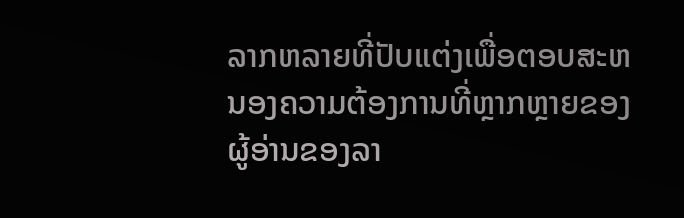ລາກຫລາຍທີ່ປັບແຕ່ງເພື່ອຕອບສະຫນອງຄວາມຕ້ອງການທີ່ຫຼາກຫຼາຍຂອງຜູ້ອ່ານຂອງລາ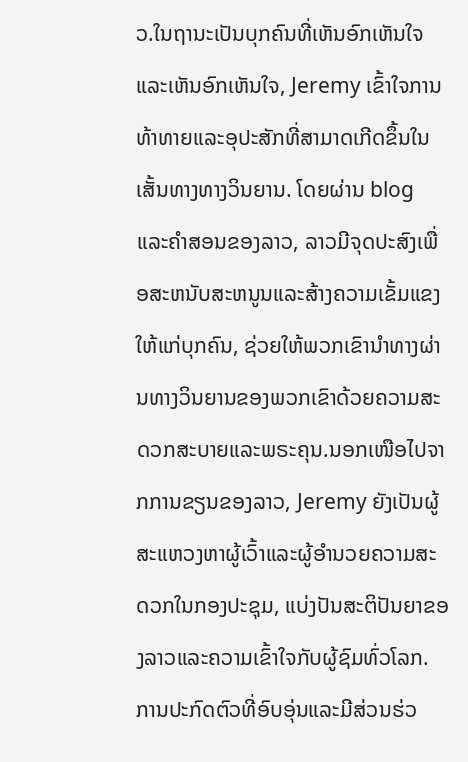ວ.ໃນຖານະເປັນບຸກຄົນທີ່ເຫັນອົກເຫັນໃຈແລະເຫັນອົກເຫັນໃຈ, Jeremy ເຂົ້າໃຈການທ້າທາຍແລະອຸປະສັກທີ່ສາມາດເກີດຂຶ້ນໃນເສັ້ນທາງທາງວິນຍານ. ໂດຍຜ່ານ blog ແລະຄໍາສອນຂອງລາວ, ລາວມີຈຸດປະສົງເພື່ອສະຫນັບສະຫນູນແລະສ້າງຄວາມເຂັ້ມແຂງໃຫ້ແກ່ບຸກຄົນ, ຊ່ວຍໃຫ້ພວກເຂົານໍາທາງຜ່ານທາງວິນຍານຂອງພວກເຂົາດ້ວຍຄວາມສະດວກສະບາຍແລະພຣະຄຸນ.ນອກເໜືອໄປຈາກການຂຽນຂອງລາວ, Jeremy ຍັງເປັນຜູ້ສະແຫວງຫາຜູ້ເວົ້າແລະຜູ້ອໍານວຍຄວາມສະດວກໃນກອງປະຊຸມ, ແບ່ງປັນສະຕິປັນຍາຂອງລາວແລະຄວາມເຂົ້າໃຈກັບຜູ້ຊົມທົ່ວໂລກ. ການປະກົດຕົວທີ່ອົບອຸ່ນແລະມີສ່ວນຮ່ວ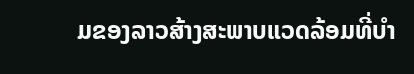ມຂອງລາວສ້າງສະພາບແວດລ້ອມທີ່ບໍາ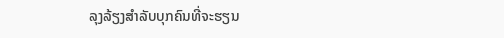ລຸງລ້ຽງສໍາລັບບຸກຄົນທີ່ຈະຮຽນ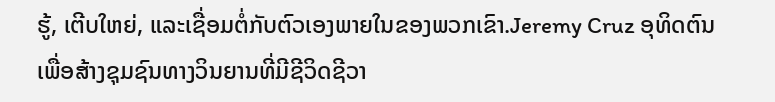ຮູ້, ເຕີບໃຫຍ່, ແລະເຊື່ອມຕໍ່ກັບຕົວເອງພາຍໃນຂອງພວກເຂົາ.Jeremy Cruz ອຸທິດຕົນເພື່ອສ້າງຊຸມຊົນທາງວິນຍານທີ່ມີຊີວິດຊີວາ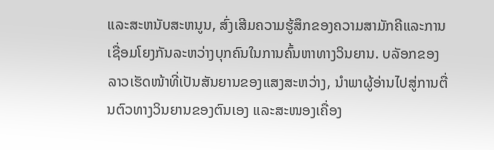ແລະສະຫນັບສະຫນູນ, ສົ່ງເສີມຄວາມຮູ້ສຶກຂອງຄວາມສາມັກຄີແລະການເຊື່ອມໂຍງກັນລະຫວ່າງບຸກຄົນໃນການຄົ້ນຫາທາງວິນຍານ. ບລັອກຂອງລາວເຮັດໜ້າທີ່ເປັນສັນຍານຂອງແສງສະຫວ່າງ, ນໍາພາຜູ້ອ່ານໄປສູ່ການຕື່ນຕົວທາງວິນຍານຂອງຕົນເອງ ແລະສະໜອງເຄື່ອງ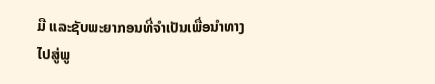ມື ແລະຊັບພະຍາກອນທີ່ຈໍາເປັນເພື່ອນໍາທາງໄປສູ່ພູ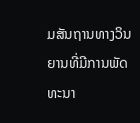ມສັນຖານທາງວິນຍານທີ່ມີການພັດທະນາ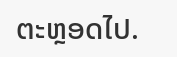ຕະຫຼອດໄປ.